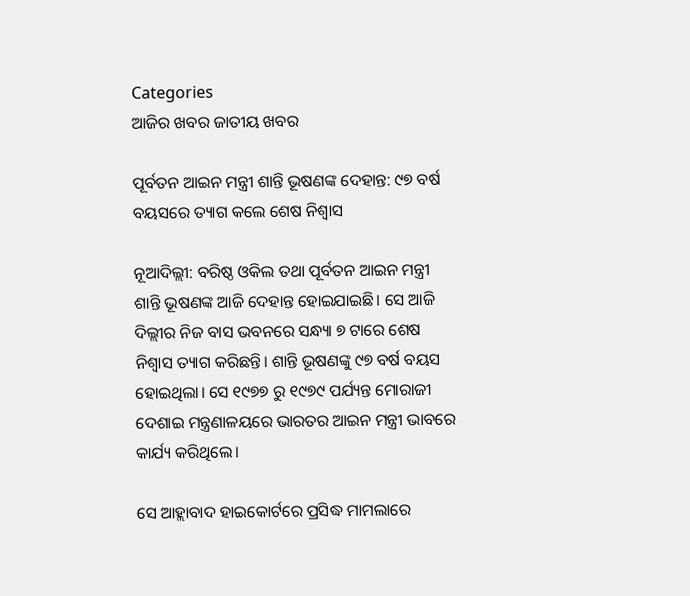Categories
ଆଜିର ଖବର ଜାତୀୟ ଖବର

ପୂର୍ବତନ ଆଇନ ମନ୍ତ୍ରୀ ଶାନ୍ତି ଭୂଷଣଙ୍କ ଦେହାନ୍ତ: ୯୭ ବର୍ଷ ବୟସରେ ତ୍ୟାଗ କଲେ ଶେଷ ନିଶ୍ୱାସ

ନୂଆଦିଲ୍ଲୀ: ବରିଷ୍ଠ ଓକିଲ ତଥା ପୂର୍ବତନ ଆଇନ ମନ୍ତ୍ରୀ ଶାନ୍ତି ଭୂଷଣଙ୍କ ଆଜି ଦେହାନ୍ତ ହୋଇଯାଇଛି। ସେ ଆଜି ଦିଲ୍ଲୀର ନିଜ ବାସ ଭବନରେ ସନ୍ଧ୍ୟା ୭ ଟାରେ ଶେଷ ନିଶ୍ୱାସ ତ୍ୟାଗ କରିଛନ୍ତି। ଶାନ୍ତି ଭୂଷଣଙ୍କୁ ୯୭ ବର୍ଷ ବୟସ ହୋଇଥିଲା। ସେ ୧୯୭୭ ରୁ ୧୯୭୯ ପର୍ଯ୍ୟନ୍ତ ମୋରାଜୀ ଦେଶାଇ ମନ୍ତ୍ରଣାଳୟରେ ଭାରତର ଆଇନ ମନ୍ତ୍ରୀ ଭାବରେ କାର୍ଯ୍ୟ କରିଥିଲେ।

ସେ ଆହ୍ଲାବାଦ ହାଇକୋର୍ଟରେ ପ୍ରସିଦ୍ଧ ମାମଲାରେ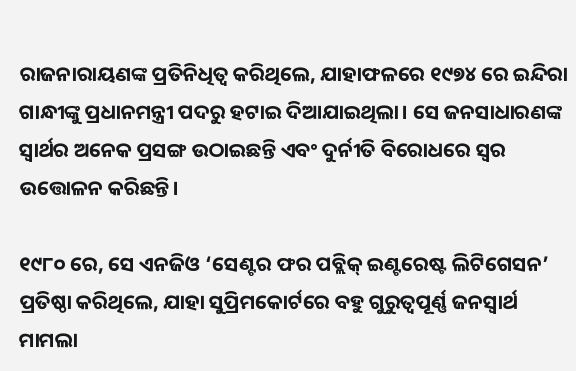ରାଜନାରାୟଣଙ୍କ ପ୍ରତିନିଧିତ୍ୱ କରିଥିଲେ, ଯାହାଫଳରେ ୧୯୭୪ ରେ ଇନ୍ଦିରା ଗାନ୍ଧୀଙ୍କୁ ପ୍ରଧାନମନ୍ତ୍ରୀ ପଦରୁ ହଟାଇ ଦିଆଯାଇଥିଲା। ସେ ଜନସାଧାରଣଙ୍କ ସ୍ୱାର୍ଥର ଅନେକ ପ୍ରସଙ୍ଗ ଉଠାଇଛନ୍ତି ଏବଂ ଦୁର୍ନୀତି ବିରୋଧରେ ସ୍ୱର ଉତ୍ତୋଳନ କରିଛନ୍ତି।

୧୯୮୦ ରେ, ସେ ଏନଜିଓ ‘ସେଣ୍ଟର ଫର ପବ୍ଲିକ୍ ଇଣ୍ଟରେଷ୍ଟ ଲିଟିଗେସନ’ ପ୍ରତିଷ୍ଠା କରିଥିଲେ, ଯାହା ସୁପ୍ରିମକୋର୍ଟରେ ବହୁ ଗୁରୁତ୍ୱପୂର୍ଣ୍ଣ ଜନସ୍ୱାର୍ଥ ମାମଲା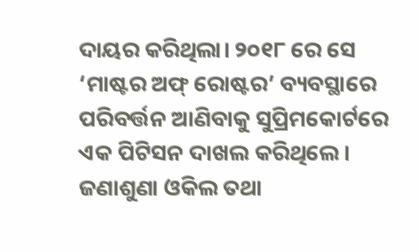ଦାୟର କରିଥିଲା। ୨୦୧୮ ରେ ସେ ‘ମାଷ୍ଟର ଅଫ୍ ରୋଷ୍ଟର’ ବ୍ୟବସ୍ଥାରେ ପରିବର୍ତ୍ତନ ଆଣିବାକୁ ସୁପ୍ରିମକୋର୍ଟରେ ଏକ ପିଟିସନ ଦାଖଲ କରିଥିଲେ। ଜଣାଶୁଣା ଓକିଲ ତଥା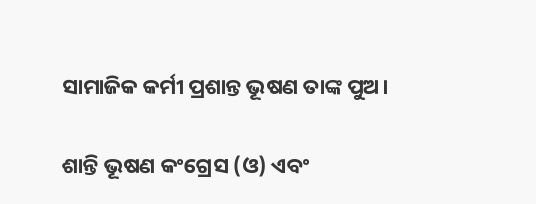ସାମାଜିକ କର୍ମୀ ପ୍ରଶାନ୍ତ ଭୂଷଣ ତାଙ୍କ ପୁଅ।

ଶାନ୍ତି ଭୂଷଣ କଂଗ୍ରେସ (ଓ) ଏବଂ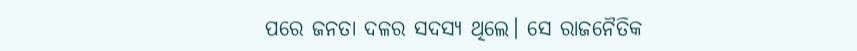ପରେ ଜନତା ଦଳର ସଦସ୍ୟ ଥିଲେ। ସେ ରାଜନୈତିକ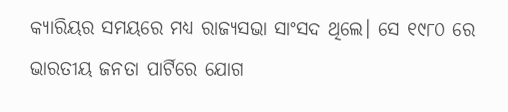କ୍ୟାରିୟର ସମୟରେ ମଧ୍ୟ ରାଜ୍ୟସଭା ସାଂସଦ ଥିଲେ। ସେ ୧୯୮୦ ରେ ଭାରତୀୟ ଜନତା ପାର୍ଟିରେ ଯୋଗ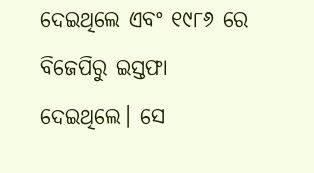ଦେଇଥିଲେ ଏବଂ ୧୯୮୬ ରେ ବିଜେପିରୁ ଇସ୍ତଫା ଦେଇଥିଲେ। ସେ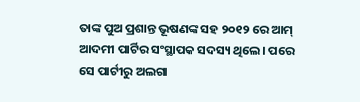ତାଙ୍କ ପୁଅ ପ୍ରଶାନ୍ତ ଭୂଷଣଙ୍କ ସହ ୨୦୧୨ ରେ ଆମ୍ ଆଦମୀ ପାର୍ଟିର ସଂସ୍ଥାପକ ସଦସ୍ୟ ଥିଲେ। ପରେ ସେ ପାର୍ଟୀରୁ ଅଲଗା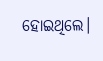ହୋଇଥିଲେ।